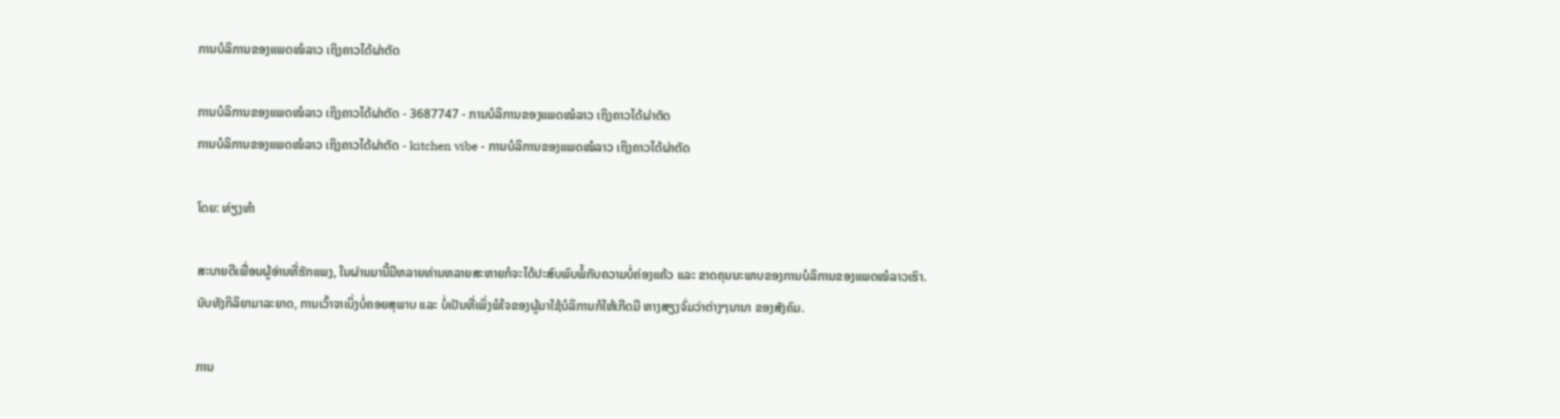ການບໍລິການຂອງແພດໝໍລາວ ເຖິງຄາວໄດ້ຜ່າຕັດ

ການບໍລິການຂອງແພດໝໍລາວ ເຖິງຄາວໄດ້ຜ່າຕັດ - 3687747 - ການບໍລິການຂອງແພດໝໍລາວ ເຖິງຄາວໄດ້ຜ່າຕັດ
ການບໍລິການຂອງແພດໝໍລາວ ເຖິງຄາວໄດ້ຜ່າຕັດ - kitchen vibe - ການບໍລິການຂອງແພດໝໍລາວ ເຖິງຄາວໄດ້ຜ່າຕັດ

ໂດຍ: ທ່ຽງທຳ

ສະບາຍດີເພື່ອນຜູ້ອ່ານທີ່ຮັກແພງ, ໃນຜ່ານມານີ້ມີຫລາຍທ່ານຫລາຍສະຫາຍກໍຈະໄດ້ປະສົບພົບພໍ້ກັບຄວາມບໍ່ຄ່ອງແຄ້ວ ແລະ ຂາດຄຸນນະພາບຂອງການບໍລິການຂອງແພດໝໍລາວເຮົາ.ນັບທັງກິລິຍາມາລະຍາດ, ການເວົ້າຈາເບິ່ງບໍ່ຄອຍສຸພາບ ແລະ ບໍ່ເປັນທີ່ເພິ່ງພໍໃຈຂອງຜູ້ມາໃຊ້ບໍລິການກໍໃຫ້ເກີດມີ ຫາງສຽງຈົ່ມວ່າຕ່າງໆນານາ ຂອງສັງຄົມ.

ການ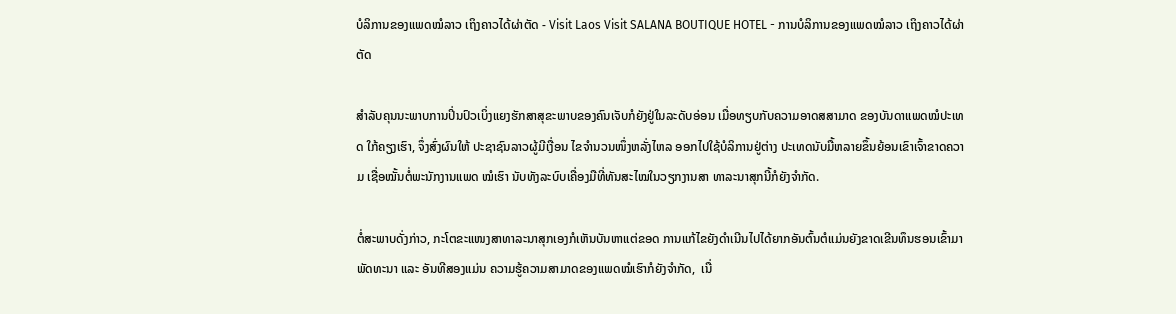ບໍລິການຂອງແພດໝໍລາວ ເຖິງຄາວໄດ້ຜ່າຕັດ - Visit Laos Visit SALANA BOUTIQUE HOTEL - ການບໍລິການຂອງແພດໝໍລາວ ເຖິງຄາວໄດ້ຜ່າຕັດ

ສຳລັບຄຸນນະພາບການປິ່ນປົວເບິ່ງແຍງຮັກສາສຸຂະພາບຂອງຄົນເຈັບກໍຍັງຢູ່ໃນລະດັບອ່ອນ ເມື່ອທຽບກັບຄວາມອາດສສາມາດ ຂອງບັນດາແພດໝໍປະເທດ ໃກ້ຄຽງເຮົາ, ຈຶ່ງສົ່ງຜົນໃຫ້ ປະຊາຊົນລາວຜູ້ມີເງື່ອນ ໄຂຈຳນວນໜຶ່ງຫລັ່ງໄຫລ ອອກໄປໃຊ້ບໍລິການຢູ່ຕ່າງ ປະເທດນັບມື້ຫລາຍຂຶ້ນຍ້ອນເຂົາເຈົ້າຂາດຄວາມ ເຊື່ອໝັ້ນຕໍ່ພະນັກງານແພດ ໝໍເຮົາ ນັບທັງລະບົບເຄື່ອງມືທີ່ທັນສະໄໝໃນວຽກງານສາ ທາລະນາສຸກນີ້ກໍຍັງຈຳກັດ.

ຕໍ່ສະພາບດັ່ງກ່າວ, ກະໂຕຂະແໜງສາທາລະນາສຸກເອງກໍເຫັນບັນຫາແຕ່ຂອດ ການແກ້ໄຂຍັງດຳເນີນໄປໄດ້ຍາກອັນຕົ້ນຕໍແມ່ນຍັງຂາດເຂີນທຶນຮອນເຂົ້າມາພັດທະນາ ແລະ ອັນທີສອງແມ່ນ ຄວາມຮູ້ຄວາມສາມາດຂອງແພດໝໍເຮົາກໍຍັງຈຳກັດ,  ເນື່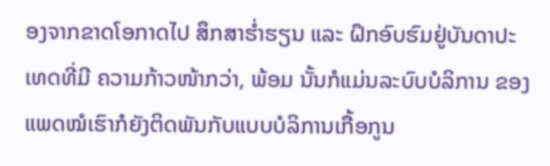ອງຈາກຂາດໂອກາດໄປ ສຶກສາຮ່ຳຮຽນ ແລະ ຝຶກອົບຮົມຢູ່ບັນດາປະເທດທີ່ມີ ຄວາມກ້າວໜ້າກວ່າ, ພ້ອມ ນັ້ນກໍແມ່ນລະບົບບໍລິການ ຂອງແພດໝໍເຮົາກໍຍັງຕິດພັນກັບແບບບໍລິການເກື້ອກູນ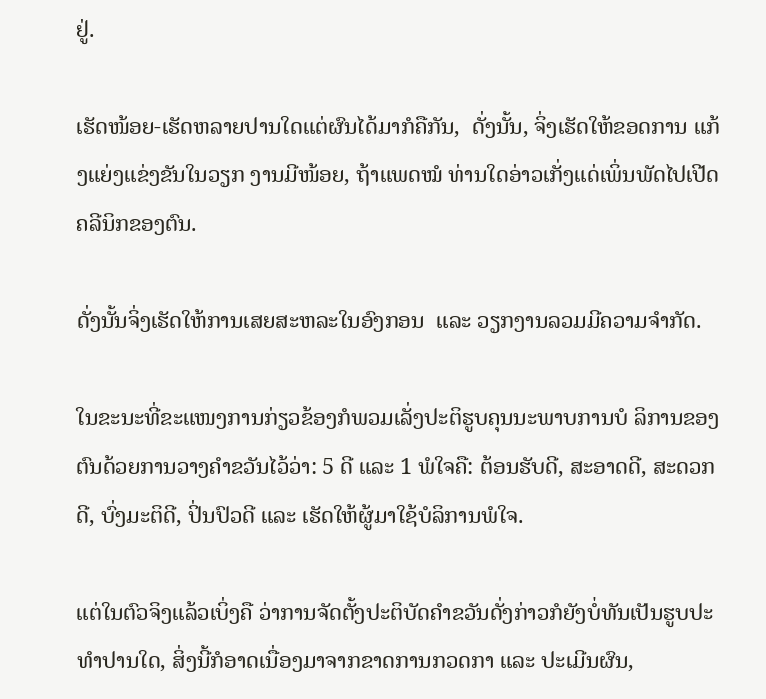ຢູ່.

ເຮັດໜ້ອຍ-ເຮັດຫລາຍປານໃດແຕ່ຜົນໄດ້ມາກໍຄືກັນ,  ດັ່ງນັ້ນ, ຈິ່ງເຮັດໃຫ້ຂອດການ ແກ້ງແຍ່ງແຂ່ງຂັນໃນວຽກ ງານມີໜ້ອຍ, ຖ້າແພດໝໍ ທ່ານໃດອ່າວເກັ່ງແດ່ເພິ່ນພັດໄປເປີດຄລີນິກຂອງຕົນ.

ດັ່ງນັ້ນຈິ່ງເຮັດໃຫ້ການເສຍສະຫລະໃນອົງກອນ  ແລະ ວຽກງານລວມມີຄວາມຈຳກັດ.

ໃນຂະນະທີ່ຂະແໜງການກ່ຽວຂ້ອງກໍພວມເລັ່ງປະຕິຮູບຄຸນນະພາບການບໍ ລິການຂອງຕົນດ້ວຍການວາງຄຳຂວັນໄວ້ວ່າ: 5 ດີ ແລະ 1 ພໍໃຈຄື: ຕ້ອນຮັບດີ, ສະອາດດີ, ສະດວກດີ, ບົ່ງມະຕິດີ, ປິ່ນປົວດີ ແລະ ເຮັດໃຫ້ຜູ້ມາໃຊ້ບໍລິການພໍໃຈ.

ແຕ່ໃນຕົວຈິງແລ້ວເບິ່ງຄື ວ່າການຈັດຕັ້ງປະຕິບັດຄຳຂວັນດັ່ງກ່າວກໍຍັງບໍ່ທັນເປັນຮູບປະທຳປານໃດ, ສິ່ງນີ້ກໍອາດເນື່ອງມາຈາກຂາດການກວດກາ ແລະ ປະເມີນຜົນ,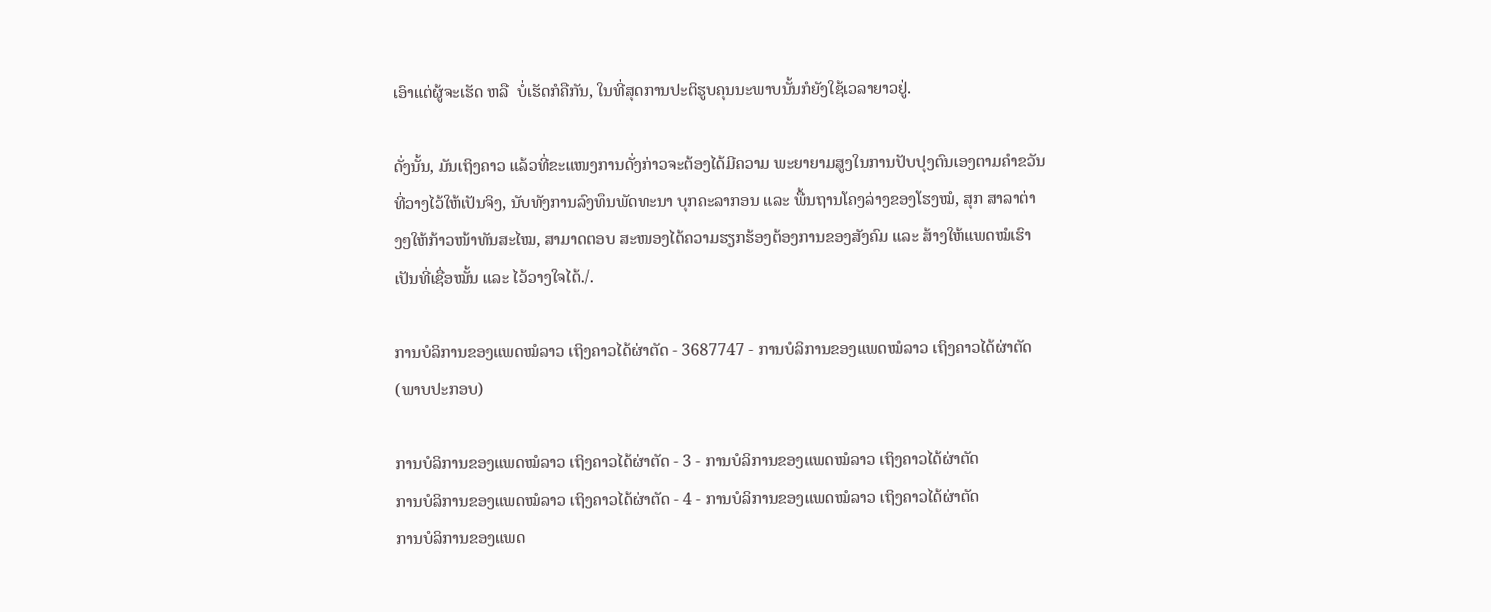ເອົາແຕ່ຜູ້ຈະເຮັດ ຫລື  ບໍ່ເຮັດກໍຄືກັນ, ໃນທີ່ສຸດການປະຕິຮູບຄຸນນະພາບນັ້ນກໍຍັງໃຊ້ເວລາຍາວຢູ່.

ດັ່ງນັ້ນ, ມັນເຖິງຄາວ ແລ້ວທີ່ຂະແໜງການດັ່ງກ່າວຈະຕ້ອງໄດ້ມີຄວາມ ພະຍາຍາມສູງໃນການປັບປຸງຕົນເອງຕາມຄຳຂວັນ ທີ່ວາງໄວ້ໃຫ້ເປັນຈິງ, ນັບທັງການລົງທຶນພັດທະນາ ບຸກຄະລາກອນ ແລະ ພື້ນຖານໂຄງລ່າງຂອງໂຮງໝໍ, ສຸກ ສາລາຕ່າງໆໃຫ້ກ້າວໜ້າທັນສະໄໝ, ສາມາດຕອບ ສະໜອງໄດ້ຄວາມຮຽກຮ້ອງຕ້ອງການຂອງສັງຄົມ ແລະ ສ້າງໃຫ້ແພດໝໍເຮົາ ເປັນທີ່ເຊື່ອໝັ້ນ ແລະ ໄວ້ວາງໃຈໄດ້./.

ການບໍລິການຂອງແພດໝໍລາວ ເຖິງຄາວໄດ້ຜ່າຕັດ - 3687747 - ການບໍລິການຂອງແພດໝໍລາວ ເຖິງຄາວໄດ້ຜ່າຕັດ
(ພາບປະກອບ)

ການບໍລິການຂອງແພດໝໍລາວ ເຖິງຄາວໄດ້ຜ່າຕັດ - 3 - ການບໍລິການຂອງແພດໝໍລາວ ເຖິງຄາວໄດ້ຜ່າຕັດ
ການບໍລິການຂອງແພດໝໍລາວ ເຖິງຄາວໄດ້ຜ່າຕັດ - 4 - ການບໍລິການຂອງແພດໝໍລາວ ເຖິງຄາວໄດ້ຜ່າຕັດ
ການບໍລິການຂອງແພດ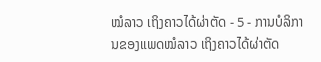ໝໍລາວ ເຖິງຄາວໄດ້ຜ່າຕັດ - 5 - ການບໍລິການຂອງແພດໝໍລາວ ເຖິງຄາວໄດ້ຜ່າຕັດ